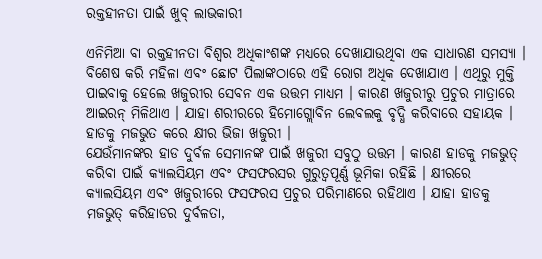ରକ୍ତହୀନତା ପାଇଁ ଖୁବ୍ ଲାଭକାରୀ

ଏନିମିଆ ବା ରକ୍ତହୀନତା ବିଶ୍ୱର ଅଧିକାଂଶଙ୍କ ମଧ୍ୟରେ ଦେଖାଯାଉଥିବା ଏକ ସାଧାରଣ ସମସ୍ୟା । ବିଶେଷ କରି ମହିଳା ଏବଂ ଛୋଟ ପିଲାଙ୍କଠାରେ ଏହି ରୋଗ ଅଧିକ ଦେଖାଯାଏ । ଏଥିରୁ ମୁକ୍ତି ପାଇବାକୁ ହେଲେ ଖଜୁରୀର ସେବନ ଏକ ଉତ୍ତମ ମାଧ୍ୟମ । କାରଣ ଖଜୁରୀରୁ ପ୍ରଚୁର ମାତ୍ରାରେ ଆଇରନ୍ ମିଳିଥାଏ । ଯାହା ଶରୀରରେ ହିମୋଗ୍ଲୋବିନ ଲେବଲକୁ ବୃଦ୍ଧି କରିବାରେ ସହାୟକ । ହାଡକୁ ମଜଭୁତ କରେ କ୍ଷୀର ଭିଜା ଖଜୁରୀ ।
ଯେଉଁମାନଙ୍କର ହାଡ ଦୁର୍ବଳ ସେମାନଙ୍କ ପାଇଁ ଖଜୁରୀ ସବୁଠୁ ଉତ୍ତମ । କାରଣ ହାଡକୁ ମଜଭୁତ୍ କରିବା ପାଇଁ କ୍ୟାଲସିୟମ ଏବଂ ଫସଫରସର ଗୁରୁତ୍ୱପୂର୍ଣ୍ଣ ଭୂମିକା ରହିଛି । କ୍ଷୀରରେ କ୍ୟାଲସିୟମ ଏବଂ ଖଜୁରୀରେ ଫସଫରସ ପ୍ରଚୁର ପରିମାଣରେ ରହିଥାଏ । ଯାହା ହାଡକୁ ମଜଭୁତ୍ କରିହାଡର ଦୁର୍ବଳତା,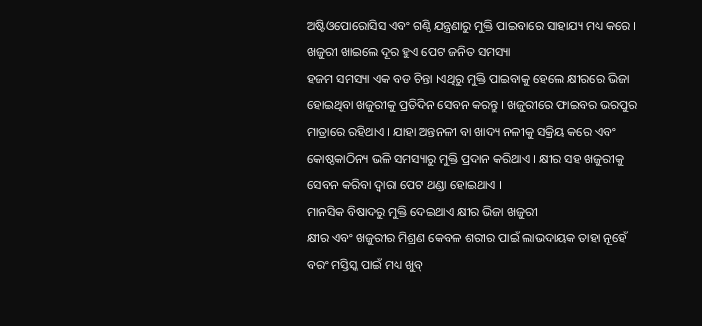ଅଷ୍ଟିଓପୋରୋସିସ ଏବଂ ଗଣ୍ଠି ଯନ୍ତ୍ରଣାରୁ ମୁକ୍ତି ପାଇବାରେ ସାହାଯ୍ୟ ମଧ୍ୟ କରେ ।
ଖଜୁରୀ ଖାଇଲେ ଦୂର ହୁଏ ପେଟ ଜନିତ ସମସ୍ୟା
ହଜମ ସମସ୍ୟା ଏକ ବଡ ଚିନ୍ତା ।ଏଥିରୁ ମୁକ୍ତି ପାଇବାକୁ ହେଲେ କ୍ଷୀରରେ ଭିଜା ହୋଇଥିବା ଖଜୁରୀକୁ ପ୍ରତିଦିନ ସେବନ କରନ୍ତୁ । ଖଜୁରୀରେ ଫାଇବର ଭରପୁର ମାତ୍ରାରେ ରହିଥାଏ । ଯାହା ଅନ୍ତନଳୀ ବା ଖାଦ୍ୟ ନଳୀକୁ ସକ୍ରିୟ କରେ ଏବଂ କୋଷ୍ଠକାଠିନ୍ୟ ଭଳି ସମସ୍ୟାରୁ ମୁକ୍ତି ପ୍ରଦାନ କରିଥାଏ । କ୍ଷୀର ସହ ଖଜୁରୀକୁ ସେବନ କରିବା ଦ୍ୱାରା ପେଟ ଥଣ୍ଡା ହୋଇଥାଏ ।
ମାନସିକ ବିଷାଦରୁ ମୁକ୍ତି ଦେଇଥାଏ କ୍ଷୀର ଭିଜା ଖଜୁରୀ
କ୍ଷୀର ଏବଂ ଖଜୁରୀର ମିଶ୍ରଣ କେବଳ ଶରୀର ପାଇଁ ଲାଭଦାୟକ ତାହା ନୂହେଁ ବରଂ ମସ୍ତିସ୍କ ପାଇଁ ମଧ୍ୟ ଖୁବ୍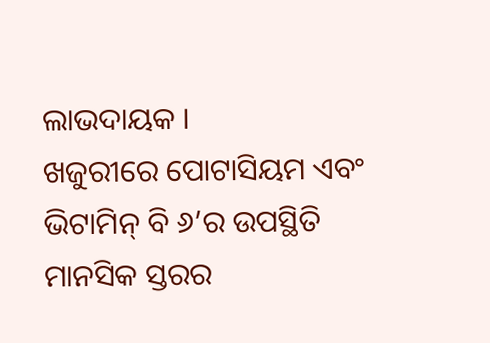ଲାଭଦାୟକ ।
ଖଜୁରୀରେ ପୋଟାସିୟମ ଏବଂ ଭିଟାମିନ୍ ବି ୬’ର ଉପସ୍ଥିତି ମାନସିକ ସ୍ତରର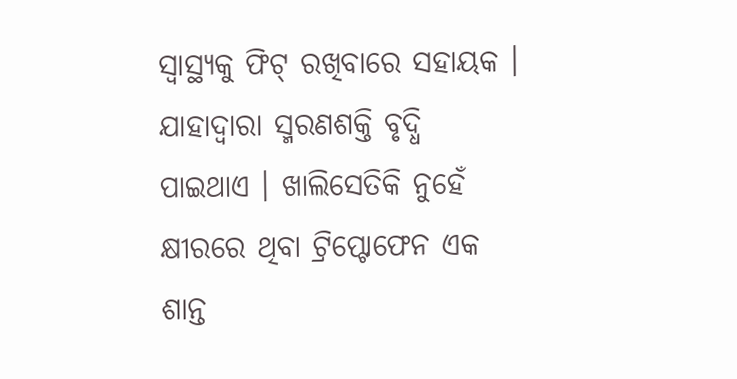ସ୍ୱାସ୍ଥ୍ୟକୁ ଫିଟ୍ ରଖିବାରେ ସହାୟକ । ଯାହାଦ୍ୱାରା ସ୍ମରଣଶକ୍ତି ବୃଦ୍ଧି ପାଇଥାଏ । ଖାଲିସେତିକି ନୁହେଁ କ୍ଷୀରରେ ଥିବା ଟ୍ରିପ୍ଟୋଫେନ ଏକ ଶାନ୍ତ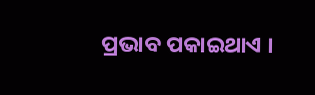ପ୍ରଭାବ ପକାଇଥାଏ ।